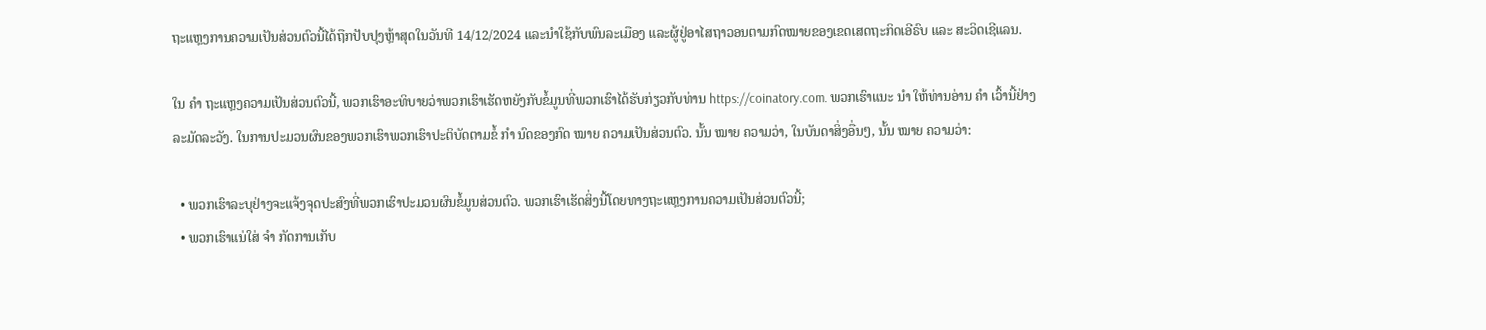ຖະແຫຼງການຄວາມເປັນສ່ວນຕົວນີ້ໄດ້ຖືກປັບປຸງຫຼ້າສຸດໃນວັນທີ 14/12/2024 ແລະນຳໃຊ້ກັບພົນລະເມືອງ ແລະຜູ້ຢູ່ອາໄສຖາວອນຕາມກົດໝາຍຂອງເຂດເສດຖະກິດເອີຣົບ ແລະ ສະວິດເຊີແລນ.

ໃນ ຄຳ ຖະແຫຼງຄວາມເປັນສ່ວນຕົວນີ້, ພວກເຮົາອະທິບາຍວ່າພວກເຮົາເຮັດຫຍັງກັບຂໍ້ມູນທີ່ພວກເຮົາໄດ້ຮັບກ່ຽວກັບທ່ານ https://coinatory.com. ພວກເຮົາແນະ ນຳ ໃຫ້ທ່ານອ່ານ ຄຳ ເວົ້ານີ້ຢ່າງລະມັດລະວັງ. ໃນການປະມວນຜົນຂອງພວກເຮົາພວກເຮົາປະຕິບັດຕາມຂໍ້ ກຳ ນົດຂອງກົດ ໝາຍ ຄວາມເປັນສ່ວນຕົວ. ນັ້ນ ໝາຍ ຄວາມວ່າ, ໃນບັນດາສິ່ງອື່ນໆ, ນັ້ນ ໝາຍ ຄວາມວ່າ:

  • ພວກເຮົາລະບຸຢ່າງຈະແຈ້ງຈຸດປະສົງທີ່ພວກເຮົາປະມວນຜົນຂໍ້ມູນສ່ວນຕົວ. ພວກເຮົາເຮັດສິ່ງນີ້ໂດຍທາງຖະແຫຼງການຄວາມເປັນສ່ວນຕົວນີ້;
  • ພວກເຮົາແນ່ໃສ່ ຈຳ ກັດການເກັບ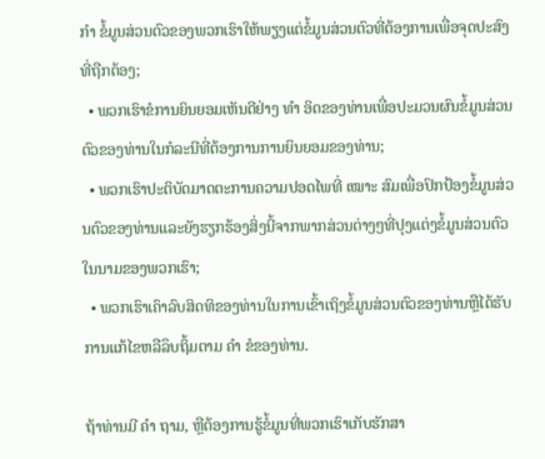ກຳ ຂໍ້ມູນສ່ວນຕົວຂອງພວກເຮົາໃຫ້ພຽງແຕ່ຂໍ້ມູນສ່ວນຕົວທີ່ຕ້ອງການເພື່ອຈຸດປະສົງທີ່ຖືກຕ້ອງ;
  • ພວກເຮົາຂໍການຍິນຍອມເຫັນດີຢ່າງ ທຳ ອິດຂອງທ່ານເພື່ອປະມວນຜົນຂໍ້ມູນສ່ວນຕົວຂອງທ່ານໃນກໍລະນີທີ່ຕ້ອງການການຍິນຍອມຂອງທ່ານ;
  • ພວກເຮົາປະຕິບັດມາດຕະການຄວາມປອດໄພທີ່ ເໝາະ ສົມເພື່ອປົກປ້ອງຂໍ້ມູນສ່ວນຕົວຂອງທ່ານແລະຍັງຮຽກຮ້ອງສິ່ງນີ້ຈາກພາກສ່ວນຕ່າງໆທີ່ປຸງແຕ່ງຂໍ້ມູນສ່ວນຕົວໃນນາມຂອງພວກເຮົາ;
  • ພວກເຮົາເຄົາລົບສິດທິຂອງທ່ານໃນການເຂົ້າເຖິງຂໍ້ມູນສ່ວນຕົວຂອງທ່ານຫຼືໄດ້ຮັບການແກ້ໄຂຫລືລຶບຖິ້ມຕາມ ຄຳ ຂໍຂອງທ່ານ.

ຖ້າທ່ານມີ ຄຳ ຖາມ, ຫຼືຕ້ອງການຮູ້ຂໍ້ມູນທີ່ພວກເຮົາເກັບຮັກສາ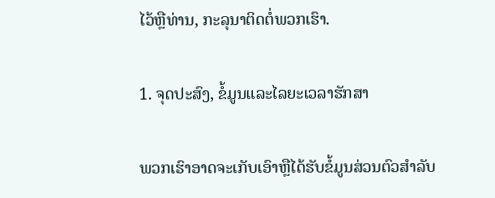ໄວ້ຫຼືທ່ານ, ກະລຸນາຕິດຕໍ່ພວກເຮົາ.

1. ຈຸດປະສົງ, ຂໍ້ມູນແລະໄລຍະເວລາຮັກສາ

ພວກເຮົາອາດຈະເກັບເອົາຫຼືໄດ້ຮັບຂໍ້ມູນສ່ວນຕົວສໍາລັບ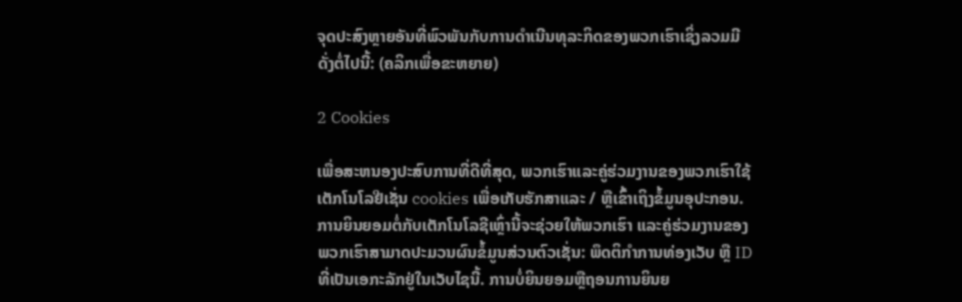ຈຸດປະສົງຫຼາຍອັນທີ່ພົວພັນກັບການດໍາເນີນທຸລະກິດຂອງພວກເຮົາເຊິ່ງລວມມີດັ່ງຕໍ່ໄປນີ້: (ຄລິກເພື່ອຂະຫຍາຍ)

2 Cookies

ເພື່ອສະຫນອງປະສົບການທີ່ດີທີ່ສຸດ, ພວກເຮົາແລະຄູ່ຮ່ວມງານຂອງພວກເຮົາໃຊ້ເຕັກໂນໂລຢີເຊັ່ນ cookies ເພື່ອເກັບຮັກສາແລະ / ຫຼືເຂົ້າເຖິງຂໍ້ມູນອຸປະກອນ. ການຍິນຍອມຕໍ່ກັບເຕັກໂນໂລຊີເຫຼົ່ານີ້ຈະຊ່ວຍໃຫ້ພວກເຮົາ ແລະຄູ່ຮ່ວມງານຂອງພວກເຮົາສາມາດປະມວນຜົນຂໍ້ມູນສ່ວນຕົວເຊັ່ນ: ພຶດຕິກໍາການທ່ອງເວັບ ຫຼື ID ທີ່ເປັນເອກະລັກຢູ່ໃນເວັບໄຊນີ້. ການບໍ່ຍິນຍອມຫຼືຖອນການຍິນຍ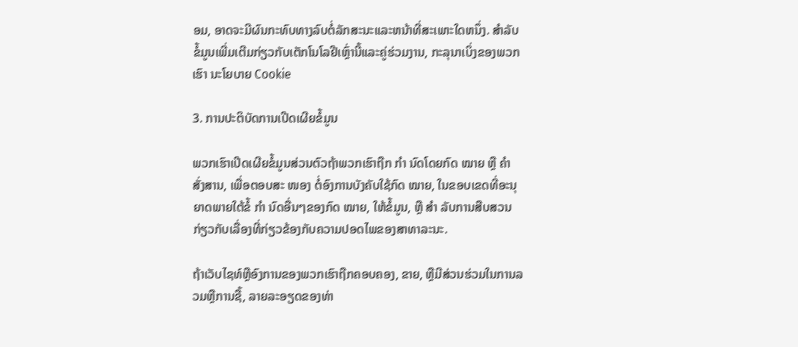ອມ, ອາດຈະມີຜົນກະທົບທາງລົບຕໍ່ລັກສະນະແລະຫນ້າທີ່ສະເພາະໃດຫນຶ່ງ. ສໍາລັບຂໍ້ມູນເພີ່ມເຕີມກ່ຽວກັບເຕັກໂນໂລຢີເຫຼົ່ານີ້ແລະຄູ່ຮ່ວມງານ, ກະລຸນາເບິ່ງຂອງພວກເຮົາ ນະໂຍບາຍ Cookie

3. ການປະຕິບັດການເປີດເຜີຍຂໍ້ມູນ

ພວກເຮົາເປີດເຜີຍຂໍ້ມູນສ່ວນຕົວຖ້າພວກເຮົາຖືກ ກຳ ນົດໂດຍກົດ ໝາຍ ຫຼື ຄຳ ສັ່ງສານ, ເພື່ອຕອບສະ ໜອງ ຕໍ່ອົງການບັງຄັບໃຊ້ກົດ ໝາຍ, ໃນຂອບເຂດທີ່ອະນຸຍາດພາຍໃຕ້ຂໍ້ ກຳ ນົດອື່ນໆຂອງກົດ ໝາຍ, ໃຫ້ຂໍ້ມູນ, ຫຼື ສຳ ລັບການສືບສວນກ່ຽວກັບເລື່ອງທີ່ກ່ຽວຂ້ອງກັບຄວາມປອດໄພຂອງສາທາລະນະ.

ຖ້າເວັບໄຊທ໌ຫຼືອົງການຂອງພວກເຮົາຖືກຄອບຄອງ, ຂາຍ, ຫຼືມີສ່ວນຮ່ວມໃນການລວມຫຼືການຊື້, ລາຍລະອຽດຂອງທ່າ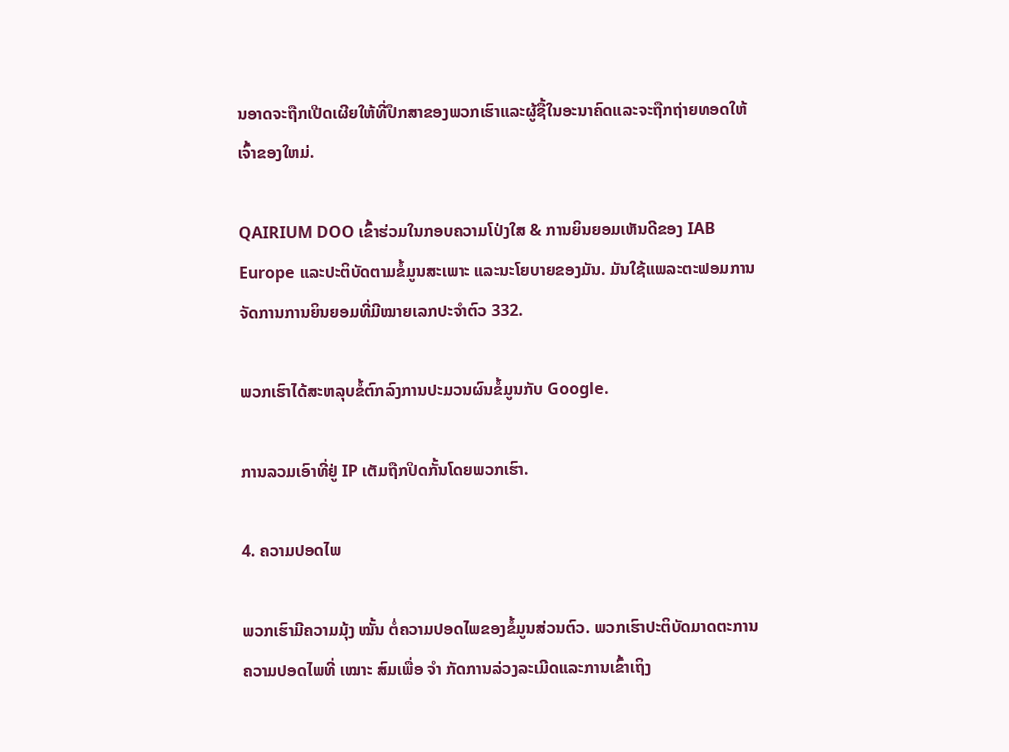ນອາດຈະຖືກເປີດເຜີຍໃຫ້ທີ່ປຶກສາຂອງພວກເຮົາແລະຜູ້ຊື້ໃນອະນາຄົດແລະຈະຖືກຖ່າຍທອດໃຫ້ເຈົ້າຂອງໃຫມ່.

QAIRIUM DOO ເຂົ້າຮ່ວມໃນກອບຄວາມໂປ່ງໃສ & ການຍິນຍອມເຫັນດີຂອງ IAB Europe ແລະປະຕິບັດຕາມຂໍ້ມູນສະເພາະ ແລະນະໂຍບາຍຂອງມັນ. ມັນໃຊ້ແພລະຕະຟອມການຈັດການການຍິນຍອມທີ່ມີໝາຍເລກປະຈຳຕົວ 332.

ພວກເຮົາໄດ້ສະຫລຸບຂໍ້ຕົກລົງການປະມວນຜົນຂໍ້ມູນກັບ Google.

ການລວມເອົາທີ່ຢູ່ IP ເຕັມຖືກປິດກັ້ນໂດຍພວກເຮົາ.

4. ຄວາມປອດໄພ

ພວກເຮົາມີຄວາມມຸ້ງ ໝັ້ນ ຕໍ່ຄວາມປອດໄພຂອງຂໍ້ມູນສ່ວນຕົວ. ພວກເຮົາປະຕິບັດມາດຕະການຄວາມປອດໄພທີ່ ເໝາະ ສົມເພື່ອ ຈຳ ກັດການລ່ວງລະເມີດແລະການເຂົ້າເຖິງ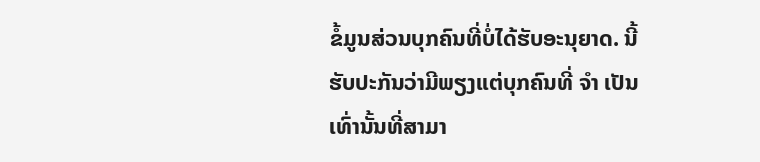ຂໍ້ມູນສ່ວນບຸກຄົນທີ່ບໍ່ໄດ້ຮັບອະນຸຍາດ. ນີ້ຮັບປະກັນວ່າມີພຽງແຕ່ບຸກຄົນທີ່ ຈຳ ເປັນເທົ່ານັ້ນທີ່ສາມາ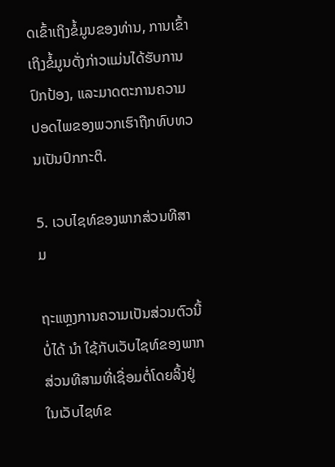ດເຂົ້າເຖິງຂໍ້ມູນຂອງທ່ານ, ການເຂົ້າເຖິງຂໍ້ມູນດັ່ງກ່າວແມ່ນໄດ້ຮັບການປົກປ້ອງ, ແລະມາດຕະການຄວາມປອດໄພຂອງພວກເຮົາຖືກທົບທວນເປັນປົກກະຕິ.

5. ເວບໄຊທ໌ຂອງພາກສ່ວນທີສາມ

ຖະແຫຼງການຄວາມເປັນສ່ວນຕົວນີ້ບໍ່ໄດ້ ນຳ ໃຊ້ກັບເວັບໄຊທ໌ຂອງພາກສ່ວນທີສາມທີ່ເຊື່ອມຕໍ່ໂດຍລິ້ງຢູ່ໃນເວັບໄຊທ໌ຂ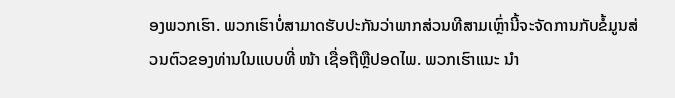ອງພວກເຮົາ. ພວກເຮົາບໍ່ສາມາດຮັບປະກັນວ່າພາກສ່ວນທີສາມເຫຼົ່ານີ້ຈະຈັດການກັບຂໍ້ມູນສ່ວນຕົວຂອງທ່ານໃນແບບທີ່ ໜ້າ ເຊື່ອຖືຫຼືປອດໄພ. ພວກເຮົາແນະ ນຳ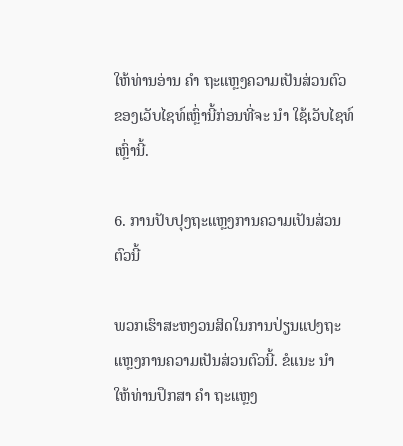ໃຫ້ທ່ານອ່ານ ຄຳ ຖະແຫຼງຄວາມເປັນສ່ວນຕົວຂອງເວັບໄຊທ໌ເຫຼົ່ານີ້ກ່ອນທີ່ຈະ ນຳ ໃຊ້ເວັບໄຊທ໌ເຫຼົ່ານີ້.

6. ການປັບປຸງຖະແຫຼງການຄວາມເປັນສ່ວນຕົວນີ້

ພວກເຮົາສະຫງວນສິດໃນການປ່ຽນແປງຖະແຫຼງການຄວາມເປັນສ່ວນຕົວນີ້. ຂໍແນະ ນຳ ໃຫ້ທ່ານປຶກສາ ຄຳ ຖະແຫຼງ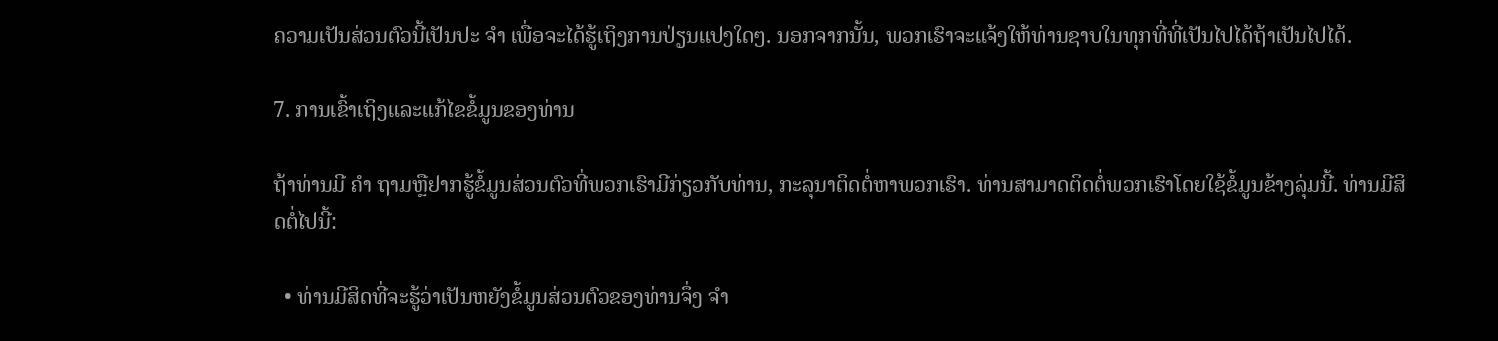ຄວາມເປັນສ່ວນຕົວນີ້ເປັນປະ ຈຳ ເພື່ອຈະໄດ້ຮູ້ເຖິງການປ່ຽນແປງໃດໆ. ນອກຈາກນັ້ນ, ພວກເຮົາຈະແຈ້ງໃຫ້ທ່ານຊາບໃນທຸກທີ່ທີ່ເປັນໄປໄດ້ຖ້າເປັນໄປໄດ້.

7. ການເຂົ້າເຖິງແລະແກ້ໄຂຂໍ້ມູນຂອງທ່ານ

ຖ້າທ່ານມີ ຄຳ ຖາມຫຼືຢາກຮູ້ຂໍ້ມູນສ່ວນຕົວທີ່ພວກເຮົາມີກ່ຽວກັບທ່ານ, ກະລຸນາຕິດຕໍ່ຫາພວກເຮົາ. ທ່ານສາມາດຕິດຕໍ່ພວກເຮົາໂດຍໃຊ້ຂໍ້ມູນຂ້າງລຸ່ມນີ້. ທ່ານມີສິດຕໍ່ໄປນີ້:

  • ທ່ານມີສິດທີ່ຈະຮູ້ວ່າເປັນຫຍັງຂໍ້ມູນສ່ວນຕົວຂອງທ່ານຈຶ່ງ ຈຳ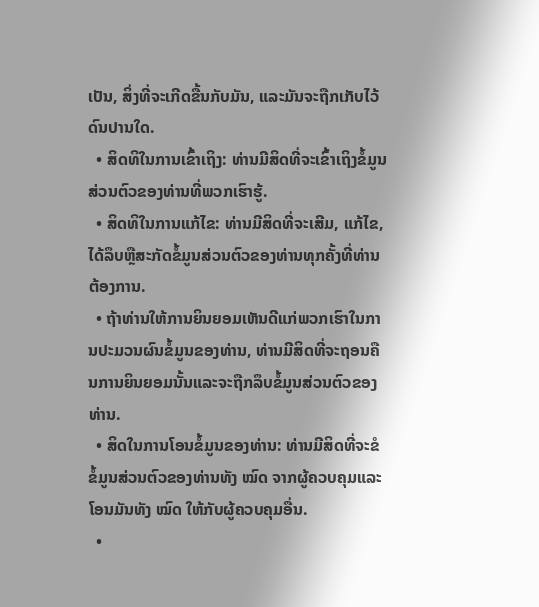ເປັນ, ສິ່ງທີ່ຈະເກີດຂື້ນກັບມັນ, ແລະມັນຈະຖືກເກັບໄວ້ດົນປານໃດ.
  • ສິດທິໃນການເຂົ້າເຖິງ: ທ່ານມີສິດທີ່ຈະເຂົ້າເຖິງຂໍ້ມູນສ່ວນຕົວຂອງທ່ານທີ່ພວກເຮົາຮູ້.
  • ສິດທິໃນການແກ້ໄຂ: ທ່ານມີສິດທີ່ຈະເສີມ, ແກ້ໄຂ, ໄດ້ລຶບຫຼືສະກັດຂໍ້ມູນສ່ວນຕົວຂອງທ່ານທຸກຄັ້ງທີ່ທ່ານຕ້ອງການ.
  • ຖ້າທ່ານໃຫ້ການຍິນຍອມເຫັນດີແກ່ພວກເຮົາໃນການປະມວນຜົນຂໍ້ມູນຂອງທ່ານ, ທ່ານມີສິດທີ່ຈະຖອນຄືນການຍິນຍອມນັ້ນແລະຈະຖືກລຶບຂໍ້ມູນສ່ວນຕົວຂອງທ່ານ.
  • ສິດໃນການໂອນຂໍ້ມູນຂອງທ່ານ: ທ່ານມີສິດທີ່ຈະຂໍຂໍ້ມູນສ່ວນຕົວຂອງທ່ານທັງ ໝົດ ຈາກຜູ້ຄວບຄຸມແລະໂອນມັນທັງ ໝົດ ໃຫ້ກັບຜູ້ຄວບຄຸມອື່ນ.
  •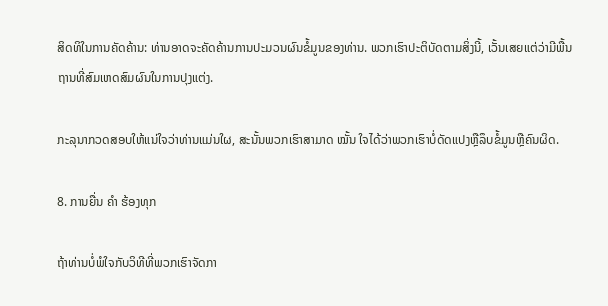ສິດທິໃນການຄັດຄ້ານ: ທ່ານອາດຈະຄັດຄ້ານການປະມວນຜົນຂໍ້ມູນຂອງທ່ານ. ພວກເຮົາປະຕິບັດຕາມສິ່ງນີ້, ເວັ້ນເສຍແຕ່ວ່າມີພື້ນຖານທີ່ສົມເຫດສົມຜົນໃນການປຸງແຕ່ງ.

ກະລຸນາກວດສອບໃຫ້ແນ່ໃຈວ່າທ່ານແມ່ນໃຜ, ສະນັ້ນພວກເຮົາສາມາດ ໝັ້ນ ໃຈໄດ້ວ່າພວກເຮົາບໍ່ດັດແປງຫຼືລຶບຂໍ້ມູນຫຼືຄົນຜິດ.

8. ການຍື່ນ ຄຳ ຮ້ອງທຸກ

ຖ້າທ່ານບໍ່ພໍໃຈກັບວິທີທີ່ພວກເຮົາຈັດກາ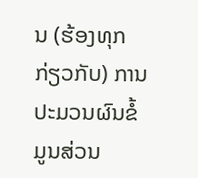ນ (ຮ້ອງທຸກກ່ຽວກັບ) ການປະມວນຜົນຂໍ້ມູນສ່ວນ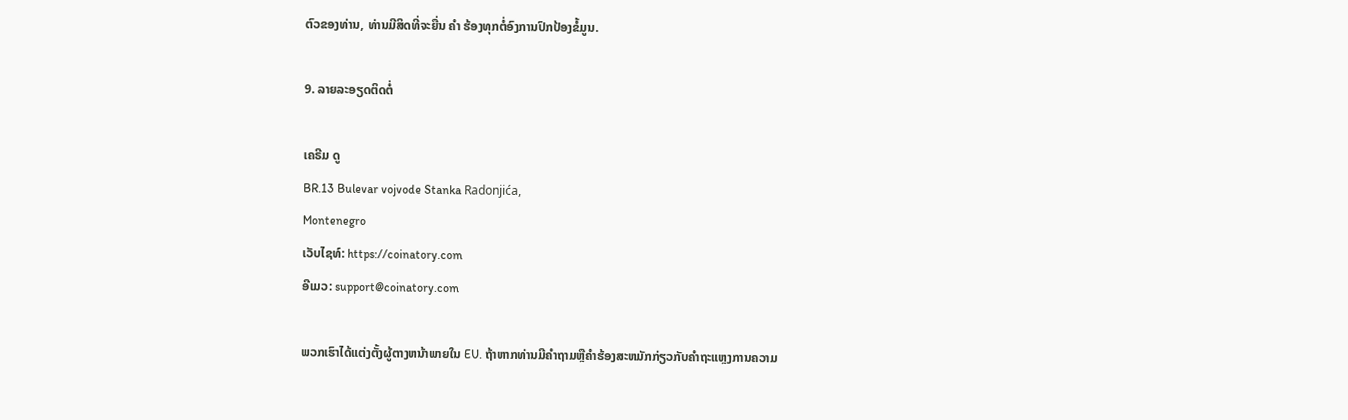ຕົວຂອງທ່ານ, ທ່ານມີສິດທີ່ຈະຍື່ນ ຄຳ ຮ້ອງທຸກຕໍ່ອົງການປົກປ້ອງຂໍ້ມູນ.

9. ລາຍລະອຽດຕິດຕໍ່

ເຄຣີມ ດູ
BR.13 Bulevar vojvode Stanka Radonjića,
Montenegro
ເວັບໄຊທ໌: https://coinatory.com
ອີເມວ: support@coinatory.com

ພວກເຮົາໄດ້ແຕ່ງຕັ້ງຜູ້ຕາງຫນ້າພາຍໃນ EU. ຖ້າຫາກທ່ານມີຄໍາຖາມຫຼືຄໍາຮ້ອງສະຫມັກກ່ຽວກັບຄໍາຖະແຫຼງການຄວາມ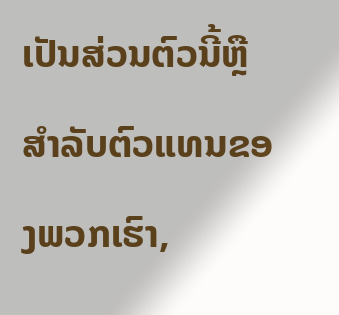ເປັນສ່ວນຕົວນີ້ຫຼືສໍາລັບຕົວແທນຂອງພວກເຮົາ,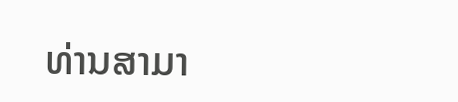ທ່ານສາມາ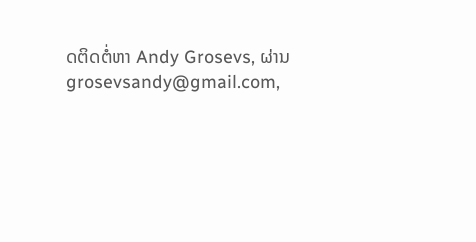ດຕິດຕໍ່ຫາ Andy Grosevs, ຜ່ານ grosevsandy@gmail.com,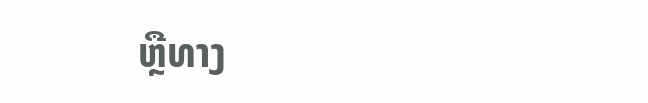ຫຼືທາງ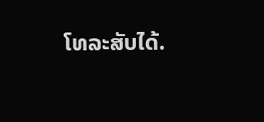ໂທລະສັບໄດ້.